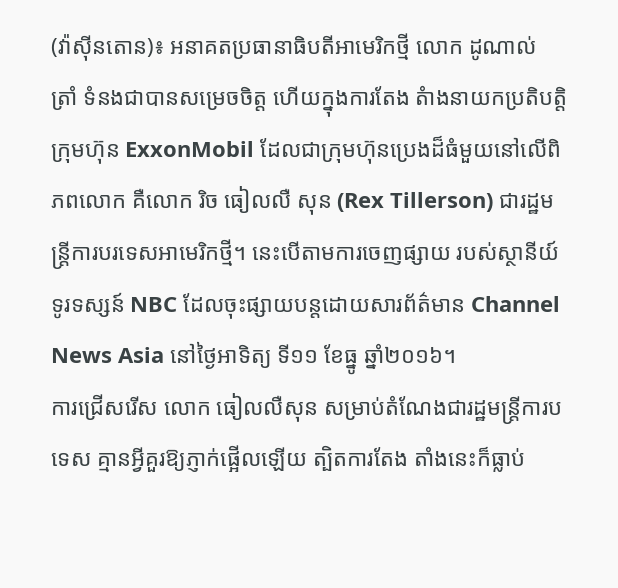(វ៉ាស៊ីនតោន)៖ អនាគតប្រធានាធិបតីអាមេរិកថ្មី លោក ដូណាល់ ត្រាំ ទំនងជាបានសម្រេចចិត្ត ហើយក្នុងការតែង តំាងនាយកប្រតិបត្តិ ក្រុមហ៊ុន ExxonMobil ដែលជាក្រុមហ៊ុនប្រេងដ៏ធំមួយនៅលើពិភពលោក គឺលោក រិច ធៀលលឺ សុន (Rex Tillerson) ជារដ្ឋមន្ត្រីការបរទេសអាមេរិកថ្មី។ នេះបើតាមការចេញផ្សាយ របស់ស្ថានីយ៍ទូរទស្សន៍ NBC ដែលចុះផ្សាយបន្តដោយសារព័ត៌មាន Channel News Asia នៅថ្ងៃអាទិត្យ ទី១១ ខែធ្នូ ឆ្នាំ២០១៦។
ការជ្រើសរើស លោក ធៀលលឺសុន សម្រាប់តំណែងជារដ្ឋមន្ត្រីការបទេស គ្មានអ្វីគួរឱ្យភ្ញាក់ផ្អើលឡើយ ត្បិតការតែង តាំងនេះក៏ធ្លាប់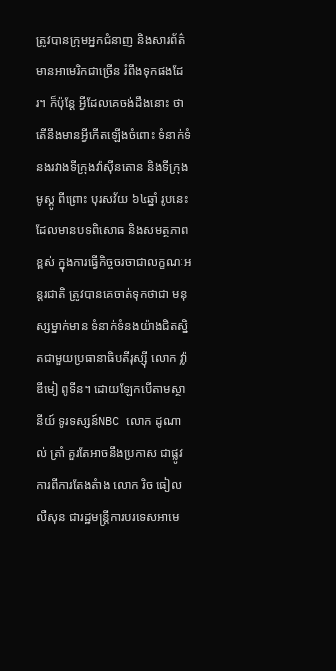ត្រូវបានក្រុមអ្នកជំនាញ និងសារព័ត៌មានអាមេរិកជាច្រើន រំពឹងទុកផងដែរ។ ក៏ប៉ុន្តែ អ្វីដែលគេចង់ដឹងនោះ ថាតើនឹងមានអ្វីកើតឡើងចំពោះ ទំនាក់ទំនងរវាងទីក្រុងវ៉ាស៊ីនតោន និងទីក្រុងមូស្គូ ពីព្រោះ បុរសវ័យ ៦៤ឆ្នាំ រូបនេះ ដែលមានបទពិសោធ និងសមត្ថភាពខ្ពស់ ក្នុងការធ្វើកិច្ចចរចាជាលក្ខណៈអន្តរជាតិ ត្រូវបានគេចាត់ទុកថាជា មនុស្សម្នាក់មាន ទំនាក់ទំនងយ៉ាងជិតស្និតជាមួយប្រធានាធិបតីរុស្ស៊ី លោក វ្ល៉ាឌីមៀ ពូទីន។ ដោយឡែកបើតាមស្ថានីយ៍ ទូរទស្សន៍NBC លោក ដូណាល់ ត្រាំ គួរតែអាចនឹងប្រកាស ជាផ្លូវការពីការតែងតំាង លោក រិច ធៀលលឺសុន ជារដ្ឋមន្ត្រីការបរទេសអាមេ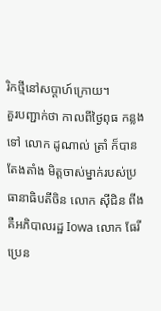រិកថ្មីនៅសប្ដាហ៍ក្រោយ។
គួរបញ្ជាក់ថា កាលពីថ្ងៃពុធ កន្លងទៅ លោក ដូណាល់ ត្រាំ ក៏បានតែងតាំង មិត្តចាស់ម្នាក់របស់ប្រធានាធិបតីចិន លោក ស៊ីជិន ពីង គឺអភិបាលរដ្ឋ Iowa លោក ធែរី ប្រេន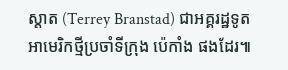ស្តាត (Terrey Branstad) ជាអគ្គរដ្ឋទូតអាមេរិកថ្មីប្រចាំទីក្រុង ប៉េកាំង ផងដែរ៕